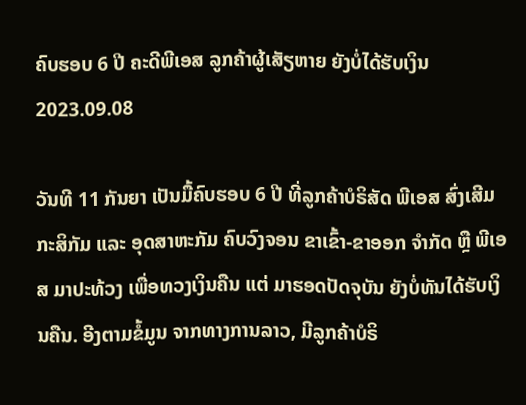ຄົບຮອບ 6 ປີ ຄະດີພີເອສ ລູກຄ້າຜູ້ເສັຽຫາຍ ຍັງບໍ່ໄດ້ຮັບເງິນ
2023.09.08

ວັນທີ 11 ກັນຍາ ເປັນມື້ຄົບຮອບ 6 ປີ ທີ່ລູກຄ້າບໍຣິສັດ ພີເອສ ສົ່ງເສີມກະສິກັມ ແລະ ອຸດສາຫະກັມ ຄົບວົງຈອນ ຂາເຂົ້າ-ຂາອອກ ຈໍາກັດ ຫຼື ພີເອສ ມາປະທ້ວງ ເພື່ອທວງເງິນຄືນ ແຕ່ ມາຮອດປັດຈຸບັນ ຍັງບໍ່ທັນໄດ້ຮັບເງິນຄືນ. ອີງຕາມຂໍ້ມູນ ຈາກທາງການລາວ, ມີລູກຄ້າບໍຣິ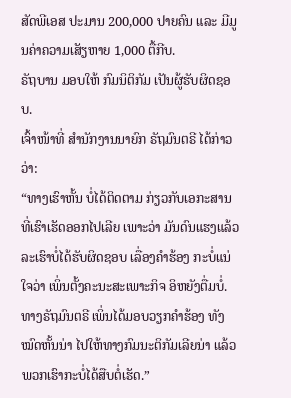ສັດພີເອສ ປະມານ 200,000 ປາຍຄົນ ແລະ ມີມູນຄ່າຄວາມເສັຽຫາຍ 1,000 ຕື້ກີບ.
ຣັຖບານ ມອບໃຫ້ ກົມນິຕິກັມ ເປັນຜູ້ຮັບຜິດຊອບ.
ເຈົ້າໜ້າທີ່ ສໍານັກງານນາຍົກ ຣັຖມົນຕຣີ ໄດ້ກ່າວວ່າ:
“ທາງເຮົາຫັ້ນ ບໍ່ໄດ້ຕິດຕາມ ກ່ຽວກັບເອກະສານ ທີ່ເຮົາເຮັດອອກໄປເລີຍ ເພາະວ່າ ມັນດົນແຮງແລ້ວ ລະເຮົາບໍ່ໄດ້ຮັບຜິດຊອບ ເລື່ອງຄໍາຮ້ອງ ກະບໍ່ແນ່ໃຈວ່າ ເພິ່ນຕັ້ງຄະນະສະເພາະກິຈ ອິຫຍັງຕື່ມບໍ່. ທາງຣັຖມົນຕຣີ ເພິ່ນໄດ້ມອບວຽກຄໍາຮ້ອງ ທັງໝົດຫັ້ນນ່າ ໄປໃຫ້ທາງກົມນະຕິກັມເລີຍນ່າ ແລ້ວພວກເຮົາກະບໍ່ໄດ້ສືບຕໍ່ເຮັດ.”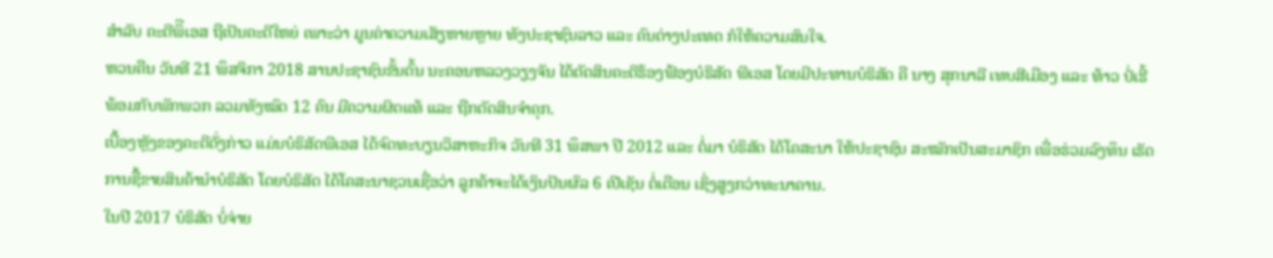ສໍາລັບ ຄະດີພິີເອສ ຖືເປັນຄະດີໃຫຍ່ ເພາະວ່າ ມູນຄ່າຄວາມເສັຽຫາຍຫຼາຍ ທັງປະຊາຊົນລາວ ແລະ ຄົນຕ່າງປະເທດ ກໍໃຫ້ຄວາມສົນໃຈ.
ຫວນຄືນ ວັນທີ 21 ພຶສຈິກາ 2018 ສານປະຊາຊົນຂັ້ນຕົ້ນ ນະຄອນຫລວງວຽງຈັນ ໄດ້ຕັດສິນຄະດີຮ້ອງຟ້ອງບໍຣິສັດ ພີເອສ ໂດຍມີປະທານບໍຣິສັດ ຄື ນາງ ສຸກນາລີ ເທບສີເມືອງ ແລະ ທ້າວ ປໍ່ເຮີ້ ພ້ອມກັບພັກພວກ ລວມທັງໝົດ 12 ຄົນ ມີຄວາມຜິດແທ້ ແລະ ຖືກຕັດສິນຈໍາຄຸກ.
ເບື້ອງຫຼັງຂອງຄະດີດັ່ງກ່າວ ແມ່ນບໍຣິສັດພີເອສ ໄດ້ຈົດທະບຽນວິສາຫະກິຈ ວັນທີ 31 ພຶສພາ ປີ 2012 ແລະ ຕໍ່ມາ ບໍຣິສັດ ໄດ້ໂຄສະນາ ໃຫ້ປະຊາຊົນ ສະໝັກເປັນສະມາຊິກ ເພື່ອຮ່ວມລົງທຶນ ເຮັດການຊື້ຂາຍສິນຄ້ານໍາບໍຣິສັດ ໂດຍບໍຣິສັດ ໄດ້ໂຄສະນາຊວນເຊື່ອວ່າ ລູກຄ້າຈະໄດ້ເງິນປັນຜົລ 6 ເປີເຊັນ ຕໍ່ເດືອນ ເຊິ່ງສູງກວ່າທະນາຄານ.
ໃນປີ 2017 ບໍຣິສັດ ບໍ່ຈ່າຍ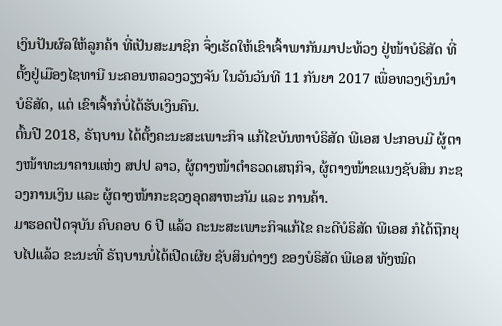ເງິນປັນຜົລໃຫ້ລູກຄ້າ ທີ່ເປັນສະມາຊິກ ຈຶ່ງເຮັດໃຫ້ເຂົາເຈົ້າພາກັນມາປະທ້ວງ ຢູ່ໜ້າບໍຣິສັດ ທີ່ຕັ້ງຢູ່ເມືອງໄຊທານີ ນະຄອນຫລວງວຽງຈັນ ໃນວັນວັນທີ 11 ກັນຍາ 2017 ເພື່ອທວງເງິນນໍາບໍຣິສັດ, ແຕ່ ເຂົາເຈົ້າກໍບໍ່ໄດ້ຮັບເງິນຄືນ.
ຕົ້ນປີ 2018, ຣັຖບານ ໄດ້ຕັ້ງຄະນະສະເພາະກິຈ ແກ້ໄຂບັນຫາບໍຣິສັດ ພີເອສ ປະກອບມີ ຜູ້ຕາງໜ້າທະນາຄານແຫ່ງ ສປປ ລາວ, ຜູ້ຕາງໜ້າຕໍາຣວດເສຖກິຈ, ຜູ້ຕາງໜ້າຂແນງຊັບສິນ ກະຊວງການເງິນ ແລະ ຜູ້ຕາງໜ້າກະຊວງອຸດສາຫະກັມ ແລະ ການຄ້າ.
ມາຮອດປັດຈຸບັນ ຄົບຄອບ 6 ປີ ແລ້ວ ຄະນະສະເພາະກິຈແກ້ໄຂ ຄະດີບໍຣິສັດ ພີເອສ ກໍໄດ້ຖືກຍຸບໄປແລ້ວ ຂະນະທີ່ ຣັຖບານບໍ່ໄດ້ເປີດເຜີຍ ຊັບສິນຕ່າງໆ ຂອງບໍຣິສັດ ພີເອສ ທັງໝົດ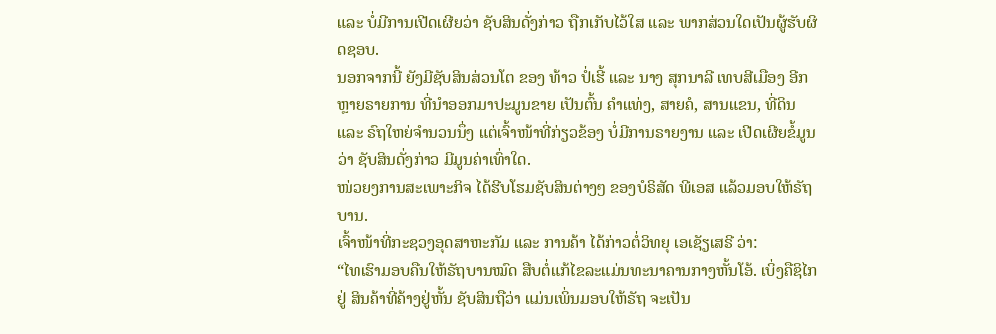ແລະ ບໍ່ມີການເປີດເຜີຍວ່າ ຊັບສິນດັ່ງກ່າວ ຖືກເກັບໄວ້ໃສ ແລະ ພາກສ່ວນໃດເປັນຜູ້ຮັບຜິດຊອບ.
ນອກຈາກນີ້ ຍັງມີຊັບສິນສ່ວນໂຕ ຂອງ ທ້າວ ປໍ່ເຮີ້ ແລະ ນາງ ສຸກນາລີ ເທບສີເມືອງ ອີກຫຼາຍຣາຍການ ທີ່ນໍາອອກມາປະມູນຂາຍ ເປັນຕົ້ນ ຄໍາແທ່ງ, ສາຍຄໍ, ສານແຂນ, ທີ່ດິນ ແລະ ຣົຖໃຫຍ່ຈໍານວນນຶ່ງ ແຕ່ເຈົ້າໜ້າທີ່ກ່ຽວຂ້ອງ ບໍ່ມີການຣາຍງານ ແລະ ເປີດເຜີຍຂໍ້ມູນ ວ່າ ຊັບສິນດັ່ງກ່າວ ມີມູນຄ່າເທົ່າໃດ.
ໜ່ວຍງການສະເພາະກິຈ ໄດ້ຮີບໂຮມຊັບສິນຕ່າງໆ ຂອງບໍຣິສັດ ພີເອສ ແລ້ວມອບໃຫ້ຣັຖບານ.
ເຈົ້າໜ້າທີ່ກະຊວງອຸດສາຫະກັມ ແລະ ການຄ້າ ໄດ້ກ່າວຕໍ່ວິທຍຸ ເອເຊັຽເສຣີ ວ່າ:
“ໄທເຮົາມອບຄືນໃຫ້ຣັຖບານໝົດ ສືບຕໍ່ແກ້ໄຂລະແມ່ນທະນາຄານກາງຫັ້ນໂອ້. ເບິ່ງຄືຊິໄກຢູ່ ສິນຄ້າທີ່ຄ້າງຢູ່ຫັ້ນ ຊັບສິນຖືວ່າ ແມ່ນເພິ່ນມອບໃຫ້ຣັຖ ຈະເປັນ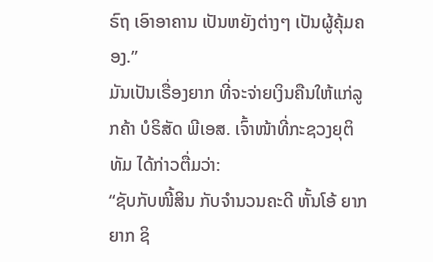ຣົຖ ເອົາອາຄານ ເປັນຫຍັງຕ່າງໆ ເປັນຜູ້ຄຸ້ມຄອງ.”
ມັນເປັນເຣື່ອງຍາກ ທີ່ຈະຈ່າຍເງິນຄືນໃຫ້ແກ່ລູກຄ້າ ບໍຣິສັດ ພີເອສ. ເຈົ້າໜ້າທີ່ກະຊວງຍຸຕິທັມ ໄດ້ກ່າວຕື່ມວ່າ:
“ຊັບກັບໜີ້ສິນ ກັບຈໍານວນຄະດີ ຫັ້ນໂອ້ ຍາກ ຍາກ ຊິ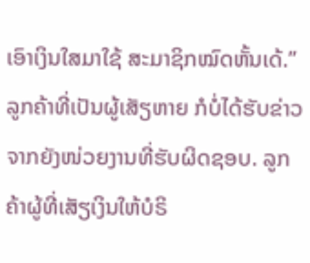ເອົາເງິນໃສມາໃຊ້ ສະມາຊິກໝົດຫັ້ນເດ້.”
ລູກຄ້າທີ່ເປັນຜູ້ເສັຽຫາຍ ກໍບໍ່ໄດ້ຮັບຂ່າວຈາກຍັງໜ່ວຍງານທີ່ຮັບຜິດຊອບ. ລູກຄ້າຜູ້ທີ່ເສັຽເງິນໃຫ້ບໍຣິ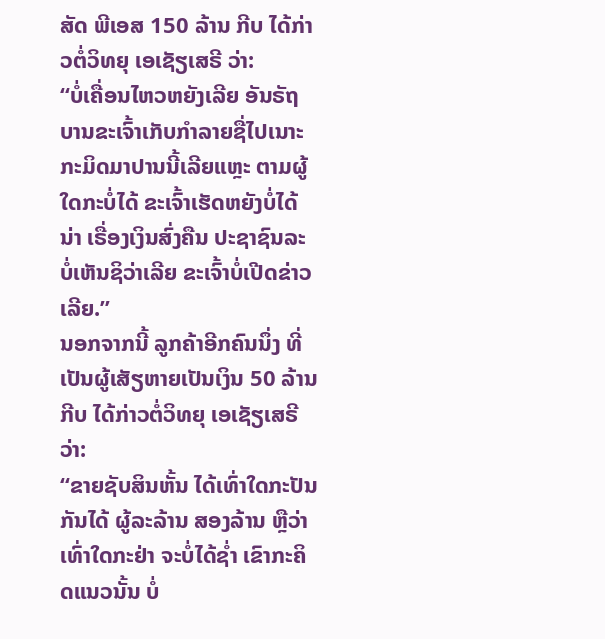ສັດ ພີເອສ 150 ລ້ານ ກີບ ໄດ້ກ່າວຕໍ່ວິທຍຸ ເອເຊັຽເສຣີ ວ່າ:
“ບໍ່ເຄື່ອນໄຫວຫຍັງເລີຍ ອັນຣັຖບານຂະເຈົ້າເກັບກໍາລາຍຊື່ໄປເນາະ ກະມິດມາປານນີ້ເລີຍແຫຼະ ຕາມຜູ້ໃດກະບໍ່ໄດ້ ຂະເຈົ້າເຮັດຫຍັງບໍ່ໄດ້ນ່າ ເຣື່ອງເງິນສົ່ງຄືນ ປະຊາຊົນລະບໍ່ເຫັນຊິວ່າເລີຍ ຂະເຈົ້າບໍ່ເປີດຂ່າວເລີຍ.”
ນອກຈາກນີ້ ລູກຄ້າອີກຄົນນຶ່ງ ທີ່ເປັນຜູ້ເສັຽຫາຍເປັນເງິນ 50 ລ້ານ ກີບ ໄດ້ກ່າວຕໍ່ວິທຍຸ ເອເຊັຽເສຣີ ວ່າ:
“ຂາຍຊັບສິນຫັ້ນ ໄດ້ເທົ່າໃດກະປັນກັນໄດ້ ຜູ້ລະລ້ານ ສອງລ້ານ ຫຼືວ່າ ເທົ່າໃດກະຢ່າ ຈະບໍ່ໄດ້ຊໍ່າ ເຂົາກະຄິດແນວນັ້ນ ບໍ່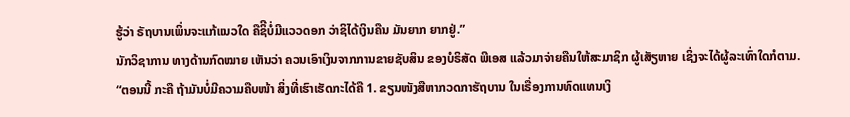ຮູ້ວ່າ ຣັຖບານເພິ່ນຈະແກ້ແນວໃດ ຄືຊິີບໍ່ມີແວວດອກ ວ່າຊິໄດ້ເງິນຄືນ ມັນຍາກ ຍາກຢູ່.”
ນັກວິຊາການ ທາງດ້ານກົດໝາຍ ເຫັນວ່າ ຄວນເອົາເງິນຈາກການຂາຍຊັບສິນ ຂອງບໍຣິສັດ ພີເອສ ແລ້ວມາຈ່າຍຄືນໃຫ້ສະມາຊິກ ຜູ້ເສັຽຫາຍ ເຊິ່ງຈະໄດ້ຜູ້ລະເທົ່າໃດກໍຕາມ.
“ຕອນນີ້ ກະຄື ຖ້າມັນບໍ່ມີຄວາມຄືບໜ້າ ສິ່ງທີ່ເຮົາເຮັດກະໄດ້ຄື 1. ຂຽນໜັງສືຫາກວດກາຮັຖບານ ໃນເຣື່ອງການທົດແທນເງິ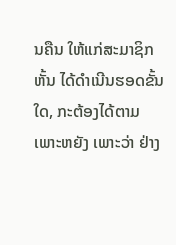ນຄືນ ໃຫ້ແກ່ສະມາຊິກຫັ້ນ ໄດ້ດໍາເນີນຮອດຂັ້ນໃດ, ກະຕ້ອງໄດ້ຕາມເພາະຫຍັງ ເພາະວ່າ ຢ່າງ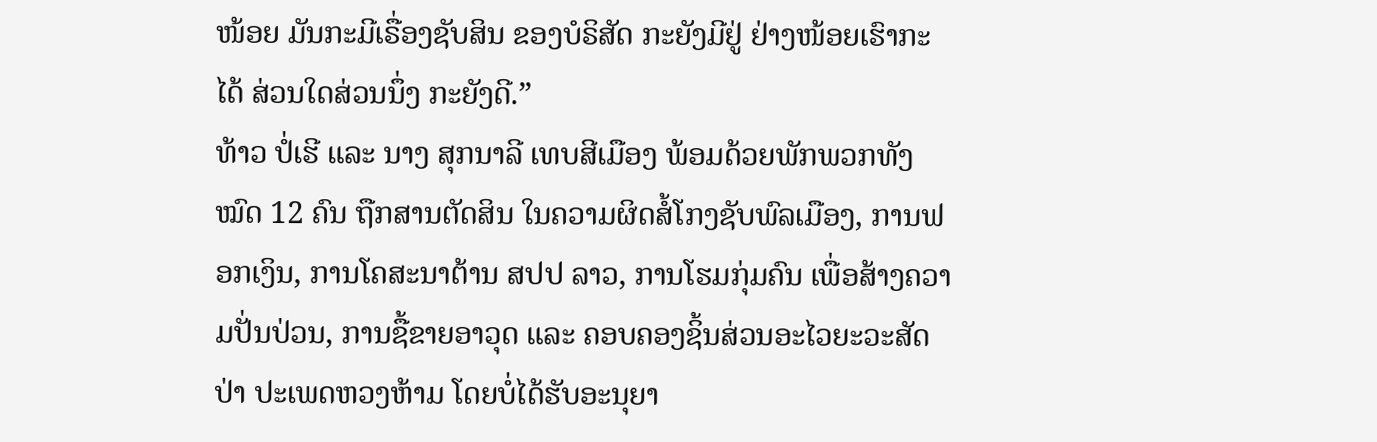ໜ້ອຍ ມັນກະມີເຣື່ອງຊັບສິນ ຂອງບໍຣິສັດ ກະຍັງມີຢູ່ ຢ່າງໜ້ອຍເຮົາກະໄດ້ ສ່ວນໃດສ່ວນນຶ່ງ ກະຍັງດີ.”
ທ້າວ ປໍ່ເຮີ ແລະ ນາງ ສຸກນາລີ ເທບສີເມືອງ ພ້ອມດ້ວຍພັກພວກທັງໝົດ 12 ຄົນ ຖືກສານຕັດສິນ ໃນຄວາມຜິດສໍ້ໂກງຊັບພົລເມືອງ, ການຟອກເງິນ, ການໂຄສະນາຕ້ານ ສປປ ລາວ, ການໂຮມກຸ່ມຄົນ ເພື່ອສ້າງຄວາມປັ່ນປ່ວນ, ການຊື້ຂາຍອາວຸດ ແລະ ຄອບຄອງຊິ້ນສ່ວນອະໄວຍະວະສັດປ່າ ປະເພດຫວງຫ້າມ ໂດຍບໍ່ໄດ້ຮັບອະນຸຍາ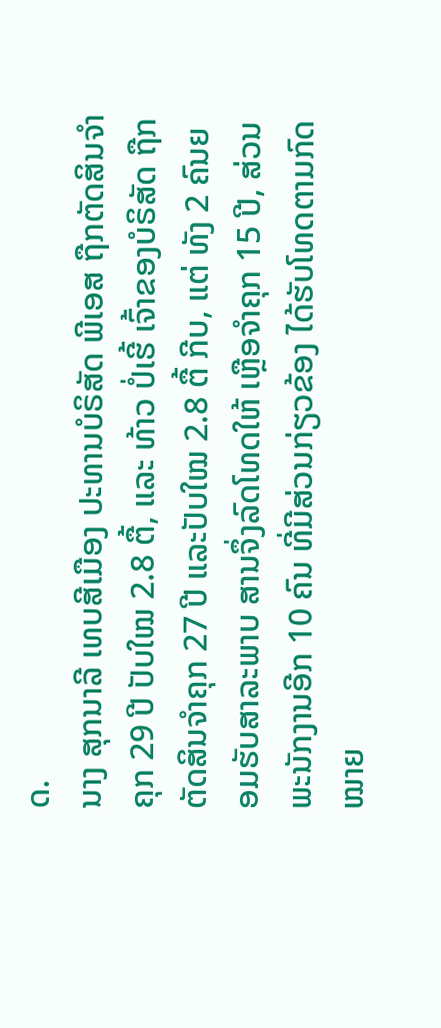ດ.
ນາງ ສຸກນາລີ ເທບສີເມືອງ ປະທານບໍຣິສັດ ພີເອສ ຖືກຕັດສິນຈໍາຄຸກ 29 ປີ ປັບໃໝ 2.8 ຕື້, ແລະ ທ້າວ ປໍ່ເຮີ້ ເຈົ້າຂອງບໍຣິສັດ ຖືກຕັດສິນຈໍາຄຸກ 27 ປີ ແລະປັບໃໝ 2.8 ຕື້ ກີບ, ແຕ່ ທັງ 2 ຄົນຍອມຮັບສາລະພາບ ສານຈຶ່ງລົດໂທດໃຫ້ ເຫຼືອຈໍາຄຸກ 15 ປີ, ສ່ວນພະນັກງານອີກ 10 ຄົນ ທີ່ມີສ່ວນກ່ຽວຂ້ອງ ໄດ້ຮັບໂທດຕາມກົດໝາຍ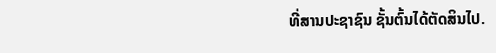ທີ່ສານປະຊາຊົນ ຊັ້ນຕົ້ນໄດ້ຕັດສິນໄປ.